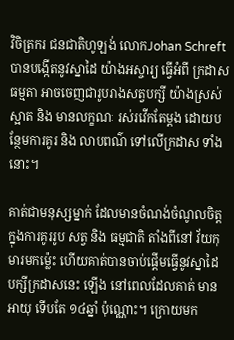វិចិត្រករ ជនជាតិហូឡង់ លោកJohan Schreft បានបង្កើតនូវស្នាដៃ យ៉ាងអស្ចារ្យ ធ្វើអំពី ក្រដាសធម្មតា អាចចេញជារូបរាងសត្វបក្សី យ៉ាងស្រស់ស្អាត និង មានលក្ខណៈ រស់រវើកតែម្តង ដោយបន្ថែមការគូរ និង លាបពណ៌ ទៅលើក្រដាស ទាំងនោះ។

គាត់ជាមនុស្សម្នាក់ ដែលមានចំណង់ចំណូលចិត្ត ក្នុងការគូររូប សត្វ និង ធម្មជាតិ តាំងពីនៅ វ័យកុមារមកម៉្លេះ ហើយគាត់បានចាប់ផ្តើមធ្វើនូវស្នាដៃ បក្សីក្រដាសនេះ ឡើង នៅពេលដែលគាត់ មានអាយុ ទើបតែ ១៤ឆ្នាំ ប៉ុណ្ណោះ។ ក្រោយមក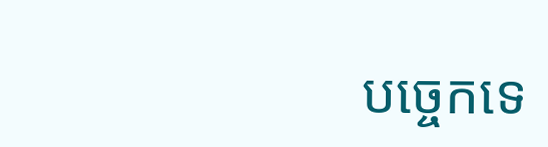បច្ចេកទេ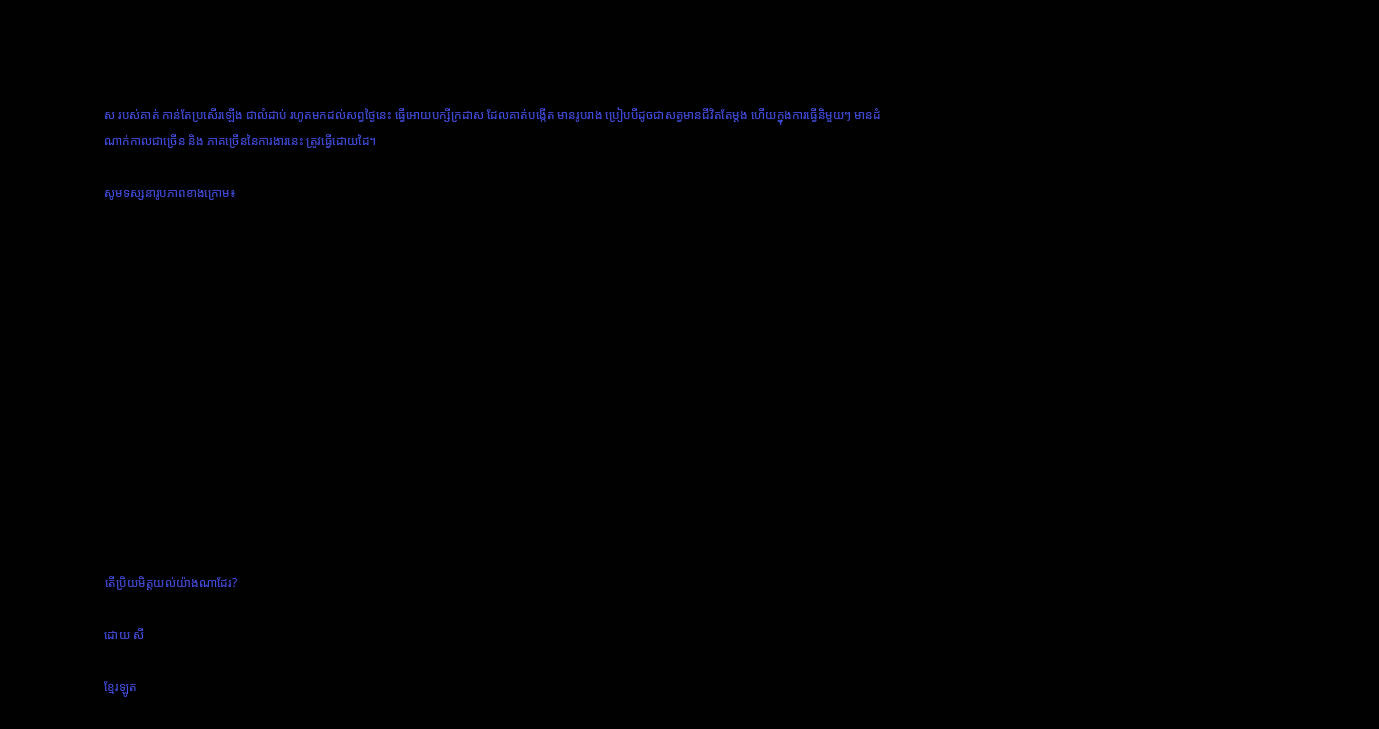ស របស់គាត់ កាន់តែប្រសើរឡើង ជាលំដាប់ រហូតមកដល់សព្វថ្ងៃនេះ ធ្វើអោយបក្សីក្រដាស ដែលគាត់បង្កើត មានរូបរាង ប្រៀបបីដូចជាសត្វមានជីវិតតែម្តង ហើយក្នុងការធ្វើនិមួយៗ មានដំណាក់កាលជាច្រើន និង ភាគច្រើននៃការងារនេះ ត្រូវធ្វើដោយដៃ។

សូមទស្សនារូបភាពខាងក្រោម៖














តើប្រិយមិត្តយល់យ៉ាងណាដែរ?

ដោយ សី

ខ្មែរឡូត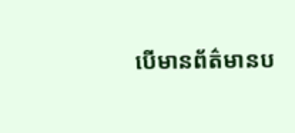បើមានព័ត៌មានប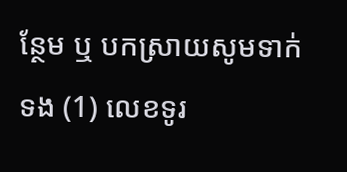ន្ថែម ឬ បកស្រាយសូមទាក់ទង (1) លេខទូរ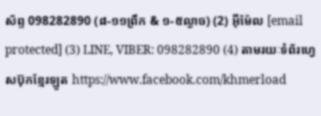ស័ព្ទ 098282890 (៨-១១ព្រឹក & ១-៥ល្ងាច) (2) អ៊ីម៉ែល [email protected] (3) LINE, VIBER: 098282890 (4) តាមរយៈទំព័រហ្វេសប៊ុកខ្មែរឡូត https://www.facebook.com/khmerload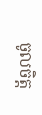ចូលចិត្ត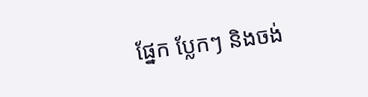ផ្នែក ប្លែកៗ និងចង់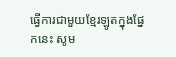ធ្វើការជាមួយខ្មែរឡូតក្នុងផ្នែកនេះ សូម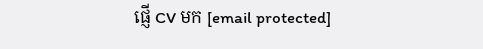ផ្ញើ CV មក [email protected]